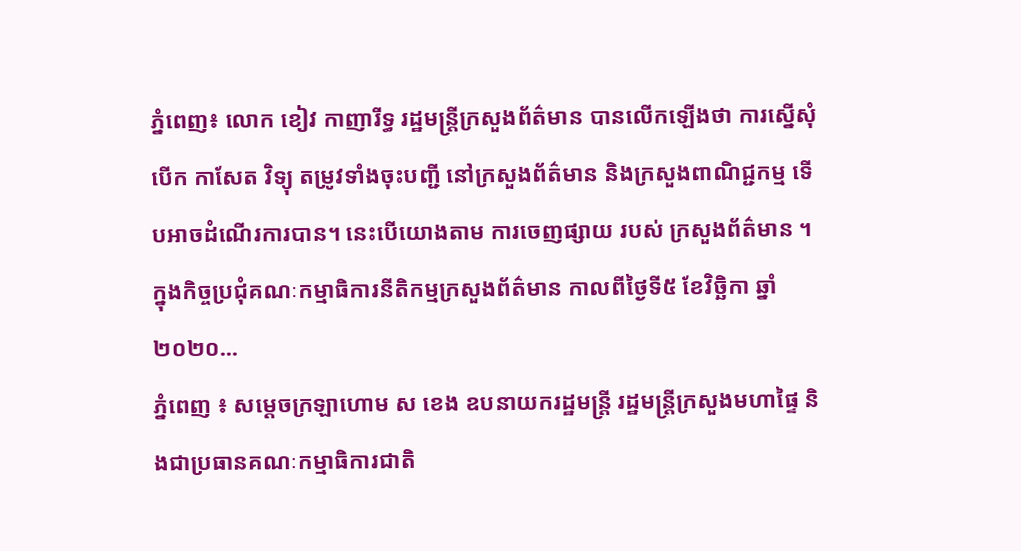ភ្នំពេញ៖ លោក ខៀវ កាញារីទ្ធ រដ្ឋមន្រ្តីក្រសួងព័ត៌មាន បានលើកឡើងថា ការស្នើសុំបើក កាសែត វិទ្យុ តម្រូវទាំងចុះបញ្ជី នៅក្រសួងព័ត៌មាន និងក្រសួងពាណិជ្ជកម្ម ទើបអាចដំណើរការបាន។ នេះបេីយោងតាម ការចេញផ្សាយ របស់ ក្រសួងព័ត៌មាន ។ ក្នុងកិច្ចប្រជុំគណៈកម្មាធិការនីតិកម្មក្រសួងព័ត៌មាន កាលពីថ្ងៃទី៥ ខែវិច្ឆិកា ឆ្នាំ២០២០...
ភ្នំពេញ ៖ សម្ដេចក្រឡាហោម ស ខេង ឧបនាយករដ្ឋមន្ដ្រី រដ្ឋមន្ដ្រីក្រសួងមហាផ្ទៃ និងជាប្រធានគណៈកម្មាធិការជាតិ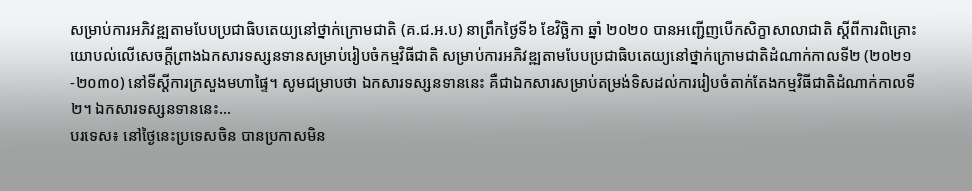សម្រាប់ការអភិវឌ្ឍតាមបែបប្រជាធិបតេយ្យនៅថ្នាក់ក្រោមជាតិ (គ.ជ.អ.ប) នាព្រឹកថ្ងៃទី៦ ខែវិច្ឆិកា ឆ្នាំ ២០២០ បានអញ្ជើញបើកសិក្ខាសាលាជាតិ ស្ដីពីការពិគ្រោះយោបល់លើសេចក្ដីព្រាងឯកសារទស្សនទានសម្រាប់រៀបចំកម្មវិធីជាតិ សម្រាប់ការអភិវឌ្ឍតាមបែបប្រជាធិបតេយ្យនៅថ្នាក់ក្រោមជាតិដំណាក់កាលទី២ (២០២១-២០៣០) នៅទីស្ដីការក្រសួងមហាផ្ទៃ។ សូមជម្រាបថា ឯកសារទស្សនទាននេះ គឺជាឯកសារសម្រាប់តម្រង់ទិសដល់ការរៀបចំតាក់តែងកម្មវិធីជាតិដំណាក់កាលទី២។ ឯកសារទស្សនទាននេះ...
បរទេស៖ នៅថ្ងៃនេះប្រទេសចិន បានប្រកាសមិន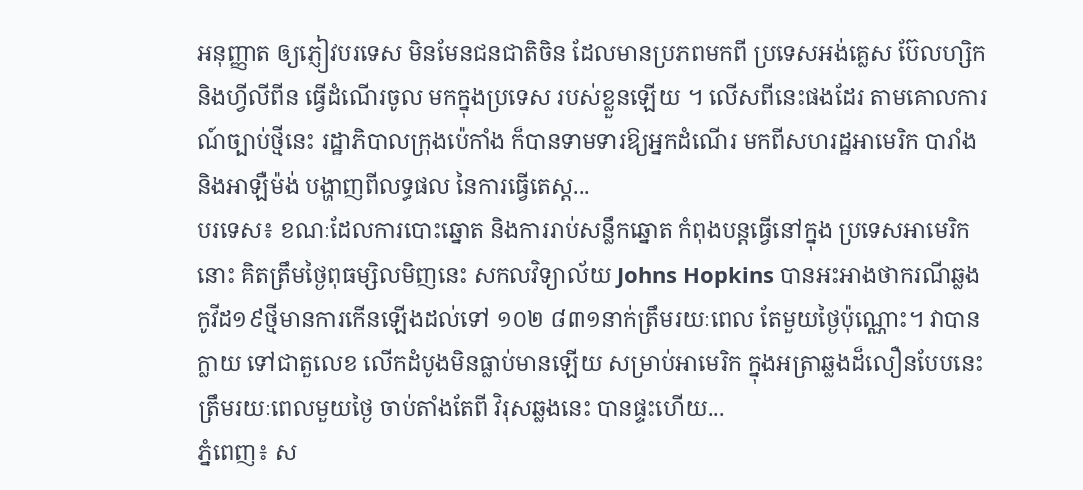អនុញ្ញាត ឲ្យភ្ញៀវបរទេស មិនមែនជនជាតិចិន ដែលមានប្រភពមកពី ប្រទេសអង់គ្លេស ប៊ែលហ្សិក និងហ្វីលីពីន ធ្វើដំណើរចូល មកក្នុងប្រទេស របស់ខ្លួនឡើយ ។ លើសពីនេះផងដែរ តាមគោលការណ៍ច្បាប់ថ្មីនេះ រដ្ឋាភិបាលក្រុងប៉េកាំង ក៏បានទាមទារឱ្យអ្នកដំណើរ មកពីសហរដ្ឋអាមេរិក បារាំង និងអាឡឺម៉ង់ បង្ហាញពីលទ្ធផល នៃការធ្វើតេស្ត...
បរទេស៖ ខណៈដែលការបោះឆ្នោត និងការរាប់សន្លឹកឆ្នោត កំពុងបន្តធ្វើនៅក្នុង ប្រទេសអាមេរិកនោះ គិតត្រឹមថ្ងៃពុធម្សិលមិញនេះ សកលវិទ្យាល័យ Johns Hopkins បានអះអាងថាករណីឆ្លងកូវីដ១៩ថ្មីមានការកើនឡើងដល់ទៅ ១០២ ៨៣១នាក់ត្រឹមរយៈពេល តែមួយថ្ងៃប៉ុណ្ណោះ។ វាបានក្លាយ ទៅជាតួលេខ លើកដំបូងមិនធ្លាប់មានឡើយ សម្រាប់អាមេរិក ក្នុងអត្រាឆ្លងដ៏លឿនបែបនេះ ត្រឹមរយៈពេលមួយថ្ងៃ ចាប់តាំងតែពី វិរុសឆ្លងនេះ បានផ្ទះហើយ...
ភ្នំពេញ៖ ស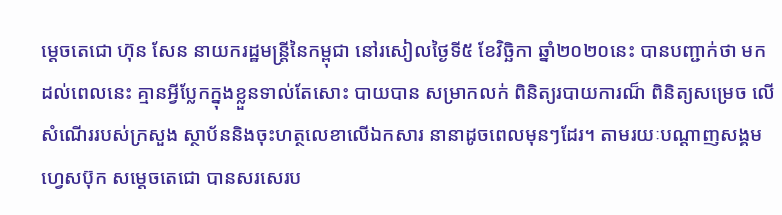ម្ដេចតេជោ ហ៊ុន សែន នាយករដ្ឋមន្រ្តីនៃកម្ពុជា នៅរសៀលថ្ងៃទី៥ ខែវិច្ឆិកា ឆ្នាំ២០២០នេះ បានបញ្ជាក់ថា មកដល់ពេលនេះ គ្មានអ្វីប្លែកក្នុងខ្លួនទាល់តែសោះ បាយបាន សម្រាកលក់ ពិនិត្យរបាយការណ៏ ពិនិត្យសម្រេច លើសំណើររបស់ក្រសួង ស្ថាប័ននិងចុះហត្ថលេខាលើឯកសារ នានាដូចពេលមុនៗដែរ។ តាមរយៈបណ្ដាញសង្គមហ្វេសប៊ុក សម្ដេចតេជោ បានសរសេរប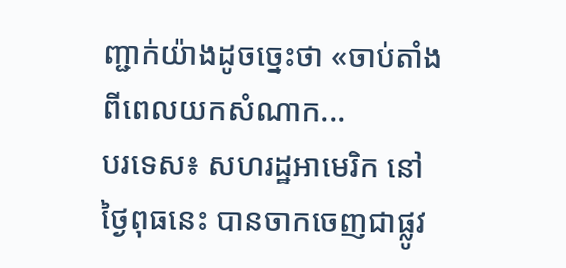ញ្ជាក់យ៉ាងដូចច្នេះថា «ចាប់តាំងពីពេលយកសំណាក...
បរទេស៖ សហរដ្ឋអាមេរិក នៅថ្ងៃពុធនេះ បានចាកចេញជាផ្លូវ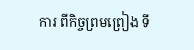ការ ពីកិច្ចព្រមព្រៀង ទី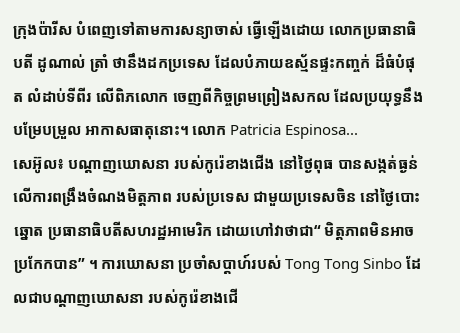ក្រុងប៉ារីស បំពេញទៅតាមការសន្យាចាស់ ធ្វើឡើងដោយ លោកប្រធានាធិបតី ដូណាល់ ត្រាំ ថានឹងដកប្រទេស ដែលបំភាយឧស្ម័នផ្ទះកញ្ចក់ ដ៏ធំបំផុត លំដាប់ទីពីរ លើពិភលោក ចេញពីកិច្ចព្រមព្រៀងសកល ដែលប្រយុទ្ធនឹងបម្រែបម្រួល អាកាសធាតុនោះ។ លោក Patricia Espinosa...
សេអ៊ូល៖ បណ្ដាញឃោសនា របស់កូរ៉េខាងជើង នៅថ្ងៃពុធ បានសង្កត់ធ្ងន់ លើការពង្រឹងចំណងមិត្តភាព របស់ប្រទេស ជាមួយប្រទេសចិន នៅថ្ងៃបោះឆ្នោត ប្រធានាធិបតីសហរដ្ឋអាមេរិក ដោយហៅវាថាជា“ មិត្តភាពមិនអាចប្រកែកបាន” ។ ការឃោសនា ប្រចាំសប្តាហ៍របស់ Tong Tong Sinbo ដែលជាបណ្ដាញឃោសនា របស់កូរ៉េខាងជើ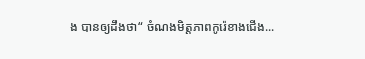ង បានឲ្យដឹងថា“ ចំណងមិត្តភាពកូរ៉េខាងជើង...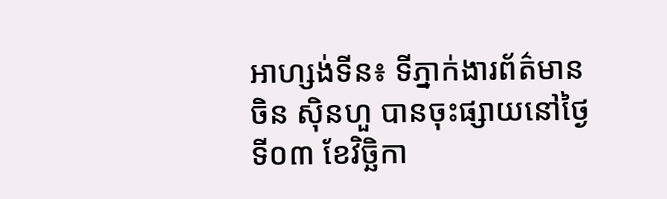អាហ្សង់ទីន៖ ទីភ្នាក់ងារព័ត៌មានចិន ស៊ិនហួ បានចុះផ្សាយនៅថ្ងៃទី០៣ ខែវិច្ឆិកា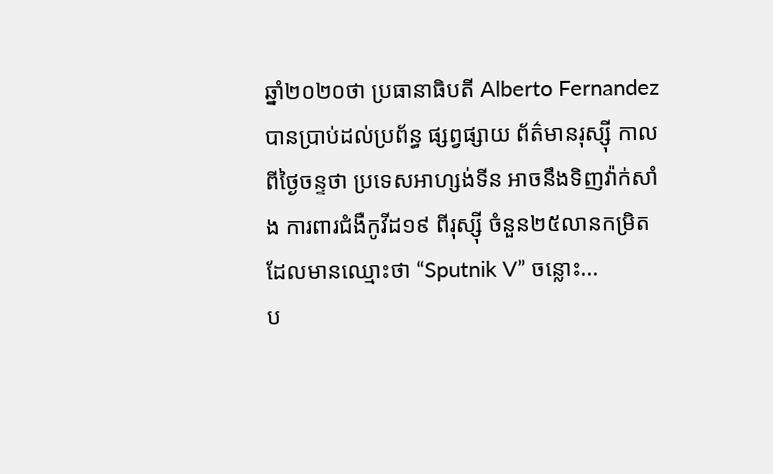ឆ្នាំ២០២០ថា ប្រធានាធិបតី Alberto Fernandez បានប្រាប់ដល់ប្រព័ន្ធ ផ្សព្វផ្សាយ ព័ត៌មានរុស្ស៊ី កាលពីថ្ងៃចន្ទថា ប្រទេសអាហ្សង់ទីន អាចនឹងទិញវ៉ាក់សាំង ការពារជំងឺកូវីដ១៩ ពីរុស្ស៊ី ចំនួន២៥លានកម្រិត ដែលមានឈ្មោះថា “Sputnik V” ចន្លោះ...
ប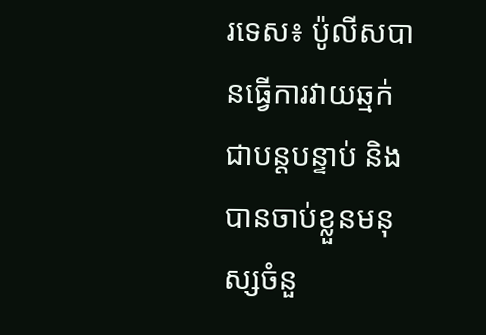រទេស៖ ប៉ូលីសបានធ្វើការវាយឆ្មក់ ជាបន្តបន្ទាប់ និងបានចាប់ខ្លួនមនុស្សចំនួ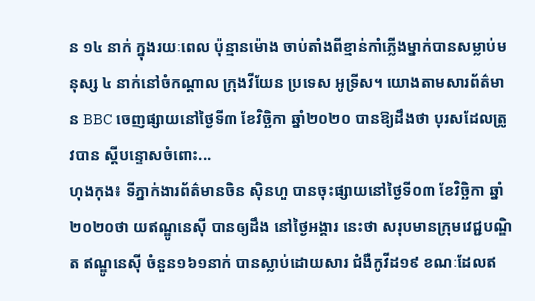ន ១៤ នាក់ ក្នុងរយៈពេល ប៉ុន្មានម៉ោង ចាប់តាំងពីខ្មាន់កាំភ្លើងម្នាក់បានសម្លាប់មនុស្ស ៤ នាក់នៅចំកណ្តាល ក្រុងវីយែន ប្រទេស អូទ្រីស។ យោងតាមសារព័ត៌មាន BBC ចេញផ្សាយនៅថ្ងៃទី៣ ខែវិច្ឆិកា ឆ្នាំ២០២០ បានឱ្យដឹងថា បុរសដែលត្រូវបាន ស្តីបន្ទោសចំពោះ...
ហុងកុង៖ ទីភ្នាក់ងារព័ត៌មានចិន ស៊ិនហួ បានចុះផ្សាយនៅថ្ងៃទី០៣ ខែវិច្ឆិកា ឆ្នាំ២០២០ថា យឥណ្ឌូនេស៊ី បានឲ្យដឹង នៅថ្ងៃអង្គារ នេះថា សរុបមានក្រុមវេជ្ជបណ្ឌិត ឥណ្ឌូនេស៊ី ចំនួន១៦១នាក់ បានស្លាប់ដោយសារ ជំងឺកូវីដ១៩ ខណៈដែលឥ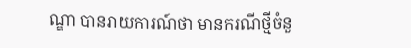ណ្ឌា បានរាយការណ៍ថា មានករណីថ្មីចំនួ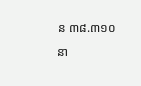ន ៣៨.៣១០នា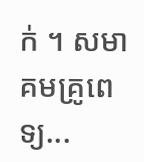ក់ ។ សមាគមគ្រូពេទ្យ...